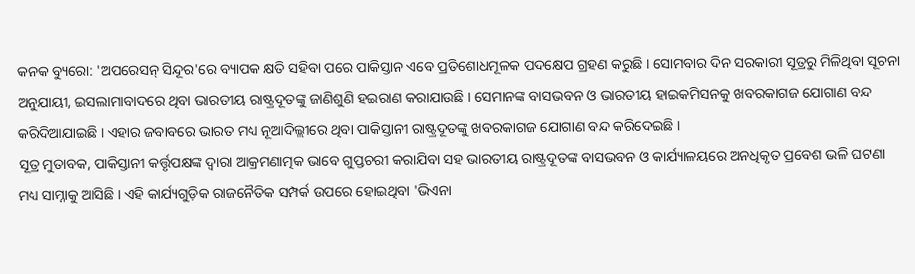କନକ ବ୍ୟୁରୋ: 'ଅପରେସନ୍ ସିନ୍ଦୂର'ରେ ବ୍ୟାପକ କ୍ଷତି ସହିବା ପରେ ପାକିସ୍ତାନ ଏବେ ପ୍ରତିଶୋଧମୂଳକ ପଦକ୍ଷେପ ଗ୍ରହଣ କରୁଛି । ସୋମବାର ଦିନ ସରକାରୀ ସୂତ୍ରରୁ ମିଳିଥିବା ସୂଚନା ଅନୁଯାୟୀ, ଇସଲାମାବାଦରେ ଥିବା ଭାରତୀୟ ରାଷ୍ଟ୍ରଦୂତଙ୍କୁ ଜାଣିଶୁଣି ହଇରାଣ କରାଯାଉଛି । ସେମାନଙ୍କ ବାସଭବନ ଓ ଭାରତୀୟ ହାଇକମିସନକୁ ଖବରକାଗଜ ଯୋଗାଣ ବନ୍ଦ କରିଦିଆଯାଇଛି । ଏହାର ଜବାବରେ ଭାରତ ମଧ୍ୟ ନୂଆଦିଲ୍ଲୀରେ ଥିବା ପାକିସ୍ତାନୀ ରାଷ୍ଟ୍ରଦୂତଙ୍କୁ ଖବରକାଗଜ ଯୋଗାଣ ବନ୍ଦ କରିଦେଇଛି ।
ସୂତ୍ର ମୁତାବକ, ପାକିସ୍ତାନୀ କର୍ତ୍ତୃପକ୍ଷଙ୍କ ଦ୍ୱାରା ଆକ୍ରମଣାତ୍ମକ ଭାବେ ଗୁପ୍ତଚରୀ କରାଯିବା ସହ ଭାରତୀୟ ରାଷ୍ଟ୍ରଦୂତଙ୍କ ବାସଭବନ ଓ କାର୍ଯ୍ୟାଳୟରେ ଅନଧିକୃତ ପ୍ରବେଶ ଭଳି ଘଟଣା ମଧ୍ୟ ସାମ୍ନାକୁ ଆସିଛି । ଏହି କାର୍ଯ୍ୟଗୁଡ଼ିକ ରାଜନୈତିକ ସମ୍ପର୍କ ଉପରେ ହୋଇଥିବା 'ଭିଏନା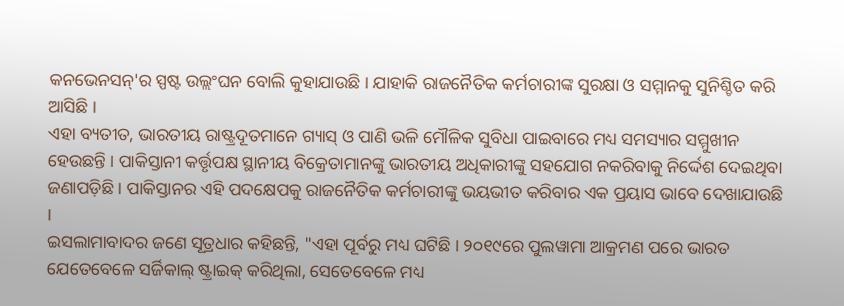କନଭେନସନ୍'ର ସ୍ପଷ୍ଟ ଉଲ୍ଲଂଘନ ବୋଲି କୁହାଯାଉଛି । ଯାହାକି ରାଜନୈତିକ କର୍ମଚାରୀଙ୍କ ସୁରକ୍ଷା ଓ ସମ୍ମାନକୁ ସୁନିଶ୍ଚିତ କରି ଆସିଛି ।
ଏହା ବ୍ୟତୀତ, ଭାରତୀୟ ରାଷ୍ଟ୍ରଦୂତମାନେ ଗ୍ୟାସ୍ ଓ ପାଣି ଭଳି ମୌଳିକ ସୁବିଧା ପାଇବାରେ ମଧ୍ୟ ସମସ୍ୟାର ସମ୍ମୁଖୀନ ହେଉଛନ୍ତି । ପାକିସ୍ତାନୀ କର୍ତ୍ତୃପକ୍ଷ ସ୍ଥାନୀୟ ବିକ୍ରେତାମାନଙ୍କୁ ଭାରତୀୟ ଅଧିକାରୀଙ୍କୁ ସହଯୋଗ ନକରିବାକୁ ନିର୍ଦ୍ଦେଶ ଦେଇଥିବା ଜଣାପଡ଼ିଛି । ପାକିସ୍ତାନର ଏହି ପଦକ୍ଷେପକୁ ରାଜନୈତିକ କର୍ମଚାରୀଙ୍କୁ ଭୟଭୀତ କରିବାର ଏକ ପ୍ରୟାସ ଭାବେ ଦେଖାଯାଉଛି ।
ଇସଲାମାବାଦର ଜଣେ ସୂତ୍ରଧାର କହିଛନ୍ତି, "ଏହା ପୂର୍ବରୁ ମଧ୍ୟ ଘଟିଛି । ୨୦୧୯ରେ ପୁଲୱାମା ଆକ୍ରମଣ ପରେ ଭାରତ ଯେତେବେଳେ ସର୍ଜିକାଲ୍ ଷ୍ଟ୍ରାଇକ୍ କରିଥିଲା, ସେତେବେଳେ ମଧ୍ୟ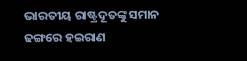ଭାରତୀୟ ରାଷ୍ଟ୍ରଦୂତଙ୍କୁ ସମାନ ଢଙ୍ଗରେ ହଇରାଣ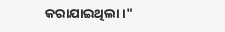କରାଯାଇଥିଲା ।"